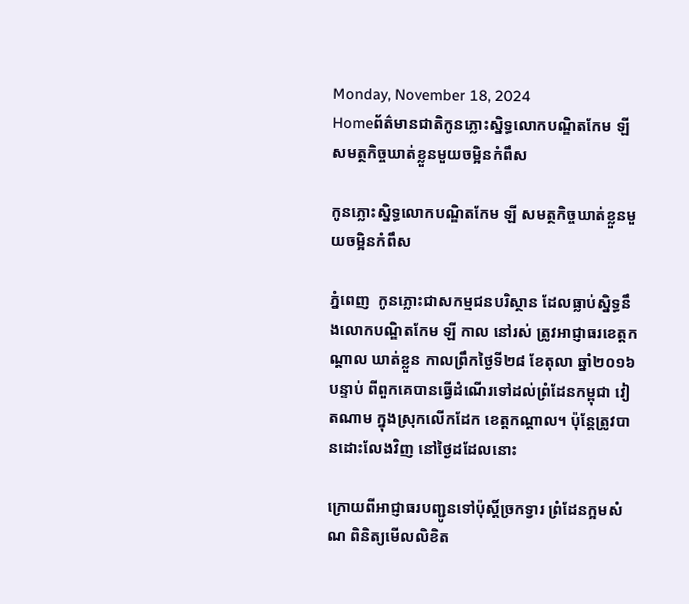Monday, November 18, 2024
Homeព័ត៌មានជាតិកូនភ្លោះស្និទ្ធលោកបណ្ឌិតកែម ឡី សមត្ថកិច្ចឃាត់ខ្លួនមួយចម្អិនកំពឹស

កូនភ្លោះស្និទ្ធលោកបណ្ឌិតកែម ឡី សមត្ថកិច្ចឃាត់ខ្លួនមួយចម្អិនកំពឹស

ភ្នំពេញ  កូនភ្លោះជាសកម្មជនបរិស្ថាន ដែលធ្លាប់ស្និទ្ធនឹងលោកបណ្ឌិតកែម ឡី កាល នៅរស់ ត្រូវអាជ្ញាធរខេត្តកណ្តាល ឃាត់ខ្លួន កាលព្រឹកថ្ងៃទី២៨ ខែតុលា ឆ្នាំ២០១៦ បន្ទាប់ ពីពួកគេបានធ្វើដំណើរទៅដល់ព្រំដែនកម្ពុជា វៀតណាម ក្នុងស្រុកលើកដែក ខេត្តកណ្តាល។ ប៉ុន្តែត្រូវបានដោះលែងវិញ នៅថ្ងៃដដែលនោះ

ក្រោយពីអាជ្ញាធរបញ្ជូនទៅប៉ុស្តិ៍ច្រកទ្វារ ព្រំដែនក្អមសំណ ពិនិត្យមើលលិខិត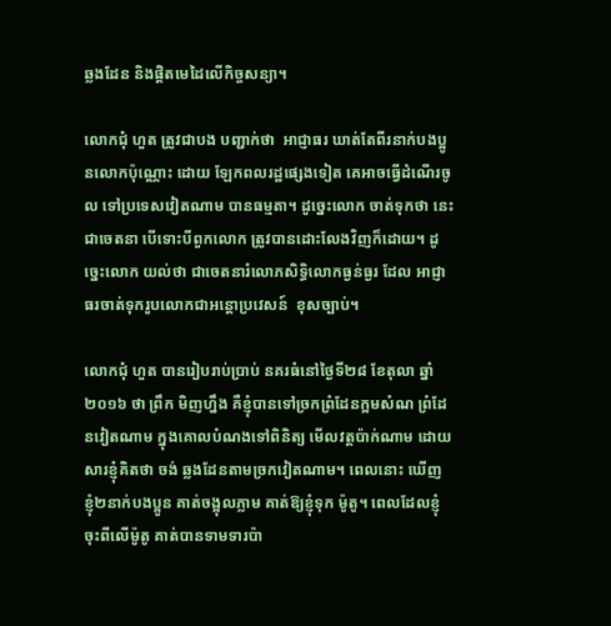ឆ្លងដែន និងផ្តិតមេដៃលើកិច្ចសន្យា។

លោកជុំ ហួត ត្រូវជាបង បញ្ជាក់ថា  អាជ្ញាធរ ឃាត់តែពីរនាក់បងប្អូនលោកប៉ុណ្ណោះ ដោយ ឡែកពលរដ្ឋផ្សេងទៀត គេអាចធ្វើដំណើរចូល ទៅប្រទេសវៀតណាម បានធម្មតា។ ដូច្នេះលោក ចាត់ទុកថា នេះជាចេតនា បើទោះបីពួកលោក ត្រូវបានដោះលែងវិញក៏ដោយ។ ដូច្នេះលោក យល់ថា ជាចេតនារំលោភសិទ្ធិលោកធ្ងន់ធ្ងរ ដែល អាជ្ញាធរចាត់ទុករូបលោកជាអន្តោប្រវេសន៍  ខុសច្បាប់។

លោកជុំ ហួត បានរៀបរាប់ប្រាប់ នគរធំនៅថ្ងៃទី២៨ ខែតុលា ឆ្នាំ២០១៦ ថា ព្រឹក មិញហ្នឹង គឺខ្ញុំបានទៅច្រកព្រំដែនក្អមសំណ ព្រំដែនវៀតណាម ក្នុងគោលបំណងទៅពិនិត្យ មើលវត្តប៉ាក់ណាម ដោយសារខ្ញុំគិតថា ចង់ ឆ្លងដែនតាមច្រកវៀតណាម។ ពេលនោះ ឃើញ ខ្ញុំ២នាក់បងប្អូន គាត់ចង្អុលភ្លាម គាត់ឱ្យខ្ញុំទុក ម៉ូតូ។ ពេលដែលខ្ញុំចុះពីលើម៉ូតូ គាត់បានទាមទារប៉ា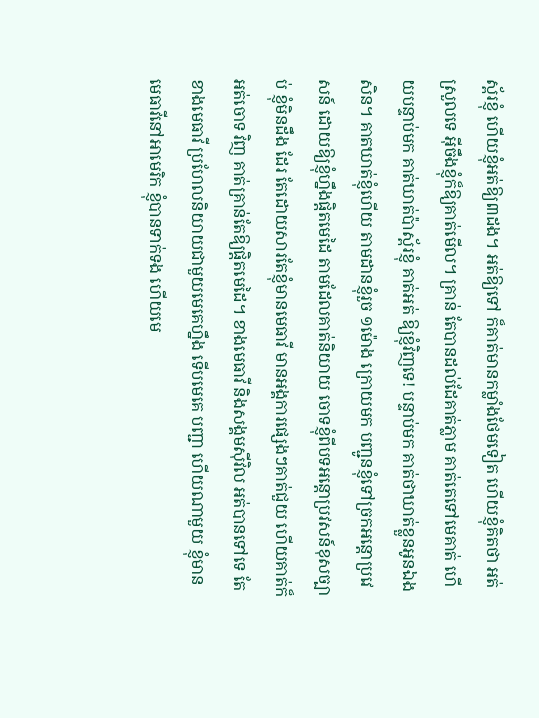ស្ព័រខ្ញុំ ហើយខ្ញុំអត់ឱ្យ៣ដង។ អត់ឱ្យទៅ ក៏គាត់មានកម្លាំងថែមទៀត ហើយខ្ញុំគិតថា អត់ស្រួលទេ អ៊ីចឹងខ្ញុំក៏ឱ្យគាត់មើល។ គ្រាន់ តែបានដល់ដែគាត់ភ្លាម គាត់តេទៅមេគាត់ ហើយបន្ទាប់មក គាត់ឃាត់ប៉ាស្ព័រខ្ញុំ គាត់អត់ ឱ្យខ្ញុំវិញទេ! បន្ទាប់មក គាត់ថាឃាត់ខ្លួនអូនឯង សិន។ គាតឃាត់ខ្ញុំហើយ តាមដានខ្ញុំរួច ១ម៉ោង ក្រោយមក បញ្ជូនខ្ញុំទៅច្រកអន្តោប្រវេសន៍ ដោយឱ្យខ្ញុំហ្នឹងផ្តិតមេដៃ តាមដែលគាត់និយាយ ចោទខ្ញុំពីបទអន្តោប្រវសន៍ខុសច្បាប់ ខ្ញុំមិនដឹង ដែរ តែដោយសារតែខ្ញុំមានមេធាវី មានអង្គការផ្សេងៗគាត់ជួយ ហើយគាត់ក៏អត់ចោទ វិញ គាត់គ្រាន់តែឱ្យផ្តិតមេដៃ។ ខាងមេធាវី និងសង្គមស៊ីវិល អត់បានទៅទេ តែខាងមេធាវី ប្រហែលនិយាយជាមួយមេគេហ្នឹង ទើបមេគេ បញ្ជា ហើយណាមួយ ខ្ញុំមានមេធាវីនៅអាមេរិក ខ្ញុំបានទាក់ទង ហើយមេ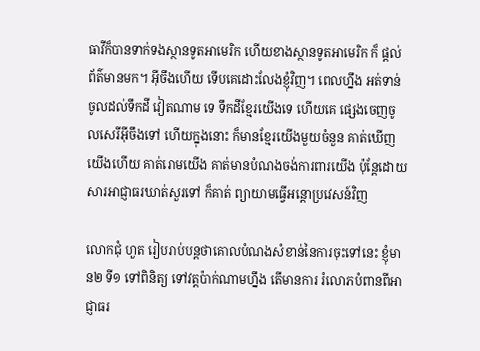ធាវីក៏បានទាក់ទងស្ថានទូតអាមេរិក ហើយខាងស្ថានទូតអាមេរិក ក៏ ផ្តល់ព័ត៌មានមក។ អ៊ីចឹងហើយ ទើបគេដោះលែងខ្ញុំវិញ។ ពេលហ្នឹង អត់ទាន់ចូលដល់ទឹកដី វៀតណាម ទេ ទឹកដីខ្មែរយើងទេ ហើយគេ ផ្សេងចេញចូលសេរីអ៊ីចឹងទៅ ហើយក្នុងនោះ ក៏មានខ្មែរយើងមួយចំនួន គាត់ឃើញយើងហើយ គាត់រោមយើង គាត់មានបំណងចង់ការពារយើង ប៉ុន្តែដោយសារអាជ្ញាធរឃាត់សួរទៅ ក៏គាត់ ព្យាយាមធ្វើអន្តោប្រវេសន៍វិញ

លោកជុំ ហួត រៀបរាប់បន្តថាគោលបំណងសំខាន់នៃការចុះទៅនេះ ខ្ញុំមាន២ ទី១ ទៅពិនិត្យ ទៅវត្តប៉ាក់ណាមហ្នឹង តើមានការ រំលោភបំពានពីអាជ្ញាធរ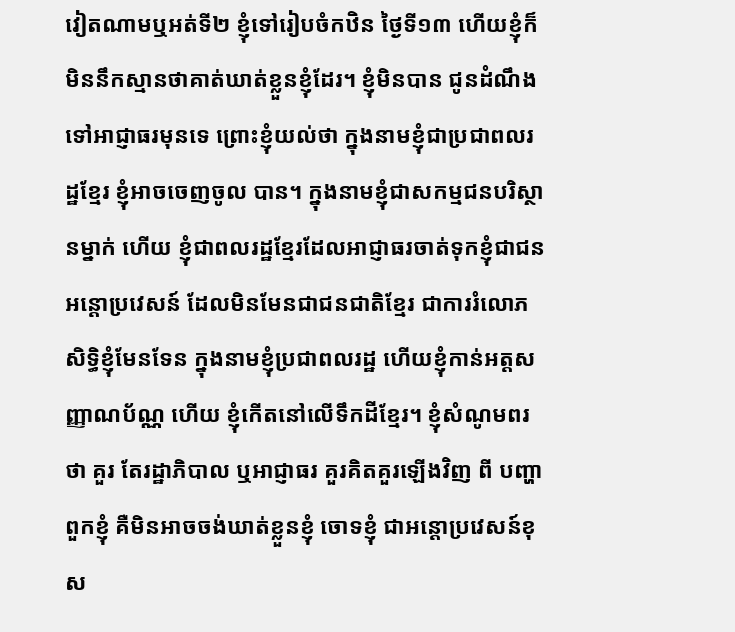វៀតណាមឬអត់ទី២ ខ្ញុំទៅរៀបចំកឋិន ថ្ងៃទី១៣ ហើយខ្ញុំក៏ មិននឹកស្មានថាគាត់ឃាត់ខ្លួនខ្ញុំដែរ។ ខ្ញុំមិនបាន ជូនដំណឹងទៅអាជ្ញាធរមុនទេ ព្រោះខ្ញុំយល់ថា ក្នុងនាមខ្ញុំជាប្រជាពលរដ្ឋខ្មែរ ខ្ញុំអាចចេញចូល បាន។ ក្នុងនាមខ្ញុំជាសកម្មជនបរិស្ថានម្នាក់ ហើយ ខ្ញុំជាពលរដ្ឋខ្មែរដែលអាជ្ញាធរចាត់ទុកខ្ញុំជាជនអន្តោប្រវេសន៍ ដែលមិនមែនជាជនជាតិខ្មែរ ជាការរំលោភសិទ្ធិខ្ញុំមែនទែន ក្នុងនាមខ្ញុំប្រជាពលរដ្ឋ ហើយខ្ញុំកាន់អត្តសញ្ញាណប័ណ្ណ ហើយ ខ្ញុំកើតនៅលើទឹកដីខ្មែរ។ ខ្ញុំសំណូមពរថា គួរ តែរដ្ឋាភិបាល ឬអាជ្ញាធរ គួរគិតគួរឡើងវិញ ពី បញ្ហាពួកខ្ញុំ គឺមិនអាចចង់ឃាត់ខ្លួនខ្ញុំ ចោទខ្ញុំ ជាអន្តោប្រវេសន៍ខុស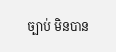ច្បាប់ មិនបាន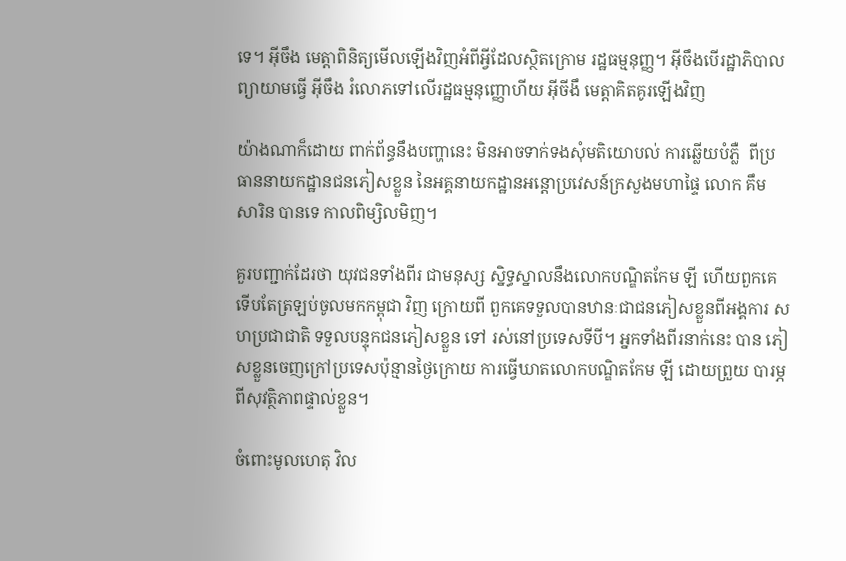ទេ។ អ៊ីចឹង មេត្តាពិនិត្យមើលឡើងវិញអំពីអ្វីដែលស្ថិតក្រោម រដ្ឋធម្មនុញ្ញ។ អ៊ីចឹងបើរដ្ឋាភិបាលព្យាយាមធ្វើ អ៊ីចឹង រំលោភទៅលើរដ្ឋធម្មនុញ្ញោហីយ អ៊ីចីងឹ មេត្តាគិតគូរឡើងវិញ

យ៉ាងណាក៏ដោយ ពាក់ព័ន្ធនឹងបញ្ហានេះ មិនអាចទាក់ទងសុំមតិយោបល់ ការឆ្លើយបំភ្លឺ  ពីប្រធាននាយកដ្ឋានជនភៀសខ្លួន នៃអគ្គនាយកដ្ឋានអន្តោប្រវេសន៍ក្រសួងមហាផ្ទៃ លោក គឹម សារិន បានទេ កាលពិម្សិលមិញ។

គួរបញ្ជាក់ដែរថា យុវជនទាំងពីរ ជាមនុស្ស ស្និទ្ធស្នាលនឹងលោកបណ្ឌិតកែម ឡី ហើយពួកគេទើបតែត្រឡប់ចូលមកកម្ពុជា វិញ ក្រោយពី ពួកគេទទួលបានឋានៈជាជនភៀសខ្លួនពីអង្គការ សហប្រជាជាតិ ទទួលបន្ទុកជនភៀសខ្លួន ទៅ រស់នៅប្រទេសទីបី។ អ្នកទាំងពីរនាក់នេះ បាន ភៀសខ្លួនចេញក្រៅប្រទេសប៉ុន្មានថ្ងៃក្រោយ ការធ្វើឃាតលោកបណ្ឌិតកែម ឡី ដោយព្រួយ បារម្ភពីសុវត្ថិភាពផ្ទាល់ខ្លួន។

ចំពោះមូលហេតុ វិល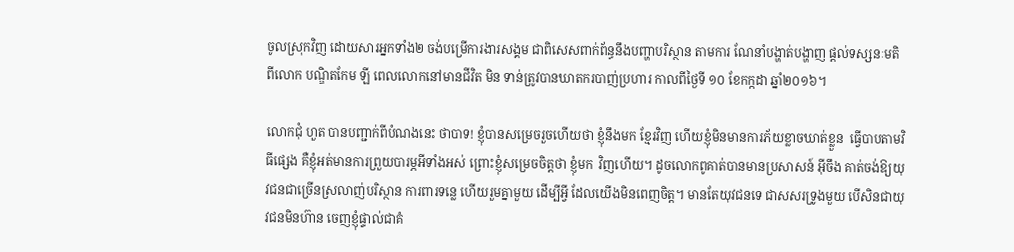ចូលស្រុកវិញ ដោយសារអ្នកទាំង២ ចង់បម្រើការងារសង្គម ជាពិសេសពាក់ព័ន្ធនឹងបញ្ហាបរិស្ថាន តាមការ ណែនាំបង្ហាត់បង្ហាញ ផ្តល់ទស្សនៈមតិ ពីលោក បណ្ឌិតកែម ឡី ពេលលោកនៅមានជីវិត មិន ទាន់ត្រូវបានឃាតករបាញ់ប្រហារ កាលពីថ្ងៃទី ១០ ខែកក្កដា ឆ្នាំ២០១៦។

លោកជុំ ហួត បានបញ្ជាក់ពីបំណងនេះ ថាបាទ! ខ្ញុំបានសម្រេចរួចហើយថា ខ្ញុំនឹងមក ខ្មែរវិញ ហើយខ្ញុំមិនមានការភ័យខ្លាចឃាត់ខ្លួន  ធ្វើបាបតាមវិធីផ្សេង គឺខ្ញុំអត់មានការព្រួយបារម្ភអីទាំងអស់ ព្រោះខ្ញុំសម្រេចចិត្តថា ខ្ញុំមក  វិញហើយ។ ដូចលោកពូគាត់បានមានប្រសាសន៍ អ៊ីចឹង គាត់ចង់ឱ្យយុវជនជាច្រើនស្រលាញ់បរិស្ថាន ការពារទន្លេ ហើយរួមគ្នាមួយ ដើម្បីអ្វី ដែលយើងមិនពេញចិត្ត។ មានតែយុវជនទេ ជាសសរទ្រូងមួយ បើសិនជាយុវជនមិនហ៊ាន ចេញខ្ញុំផ្ទាល់ជាគំ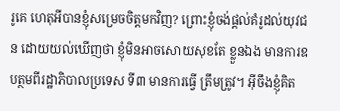រូគេ ហេតុអីបានខ្ញុំសម្រេចចិត្តមកវិញ? ព្រោះខ្ញុំចង់ផ្តល់គំរូដល់យុវជន ដោយយល់ឃើញថា ខ្ញុំមិនអាចសោយសុខតែ ខ្លួនឯង មានការឧបត្ថមពីរដ្ឋាភិបាលប្រទេស ទី៣ មានការធ្វើ ត្រឹមត្រូវ។ អ៊ីចឹងខ្ញុំគិត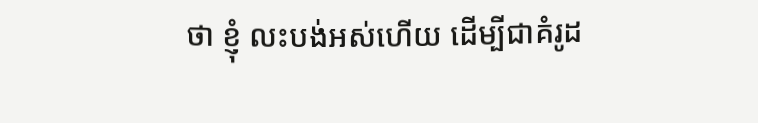ថា ខ្ញុំ លះបង់អស់ហើយ ដើម្បីជាគំរូដ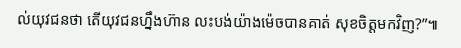ល់យុវជនថា តើយុវជនហ្នឹងហ៊ាន លះបង់យ៉ាងម៉េចបានគាត់ សុខចិត្តមកវិញ?”៕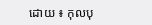ដោយ ៖ កុលបុ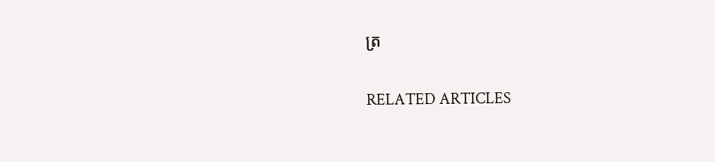ត្រ

RELATED ARTICLES